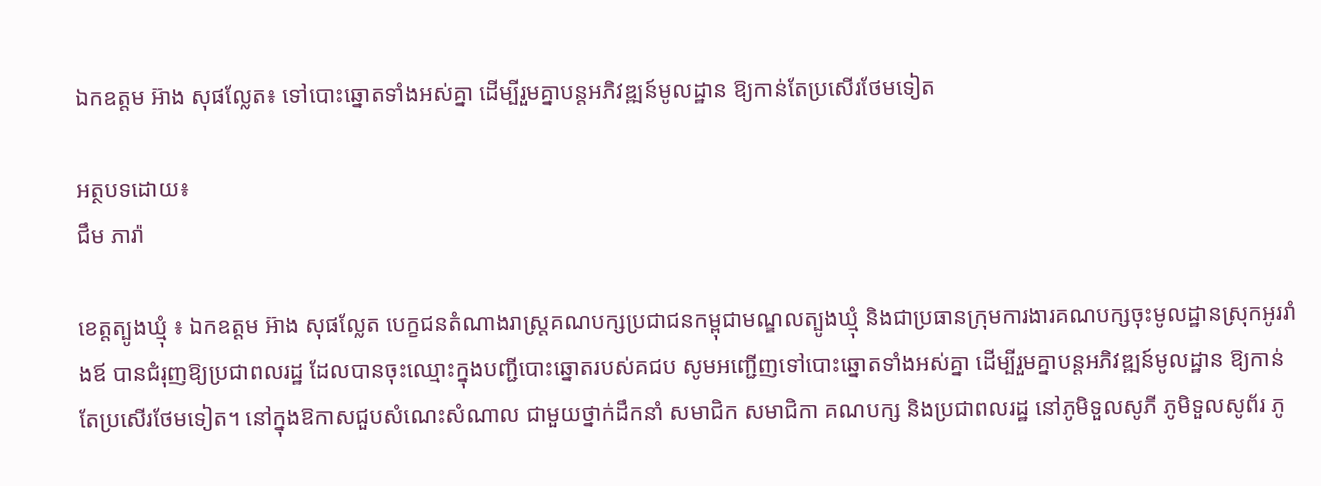ឯកឧត្តម អ៊ាង សុផល្លែត៖ ទៅបោះឆ្នោតទាំងអស់គ្នា ដើម្បីរួមគ្នាបន្តអភិវឌ្ឍន៍មូលដ្ឋាន ឱ្យកាន់តែប្រសើរថែមទៀត

អត្ថបទដោយ៖
ជឹម ភារ៉ា

ខេត្តត្បូងឃ្មុំ ៖ ឯកឧត្តម អ៊ាង សុផល្លែត បេក្ខជនតំណាងរាស្រ្តគណបក្សប្រជាជនកម្ពុជាមណ្ឌលត្បូងឃ្មុំ និងជាប្រធានក្រុមការងារគណបក្សចុះមូលដ្ឋានស្រុកអូររាំងឪ បានជំរុញឱ្យប្រជាពលរដ្ឋ ដែលបានចុះឈ្មោះក្នុងបញ្ជីបោះឆ្នោតរបស់គជប សូមអញ្ជើញទៅបោះឆ្នោតទាំងអស់គ្នា ដើម្បីរួមគ្នាបន្តអភិវឌ្ឍន៍មូលដ្ឋាន ឱ្យកាន់តែប្រសើរថែមទៀត។ នៅក្នុងឱកាសជួបសំណេះសំណាល ជាមួយថ្នាក់ដឹកនាំ សមាជិក សមាជិកា គណបក្ស និងប្រជាពលរដ្ឋ នៅភូមិទួលសូភី ភូមិទួលសូព័រ ភូ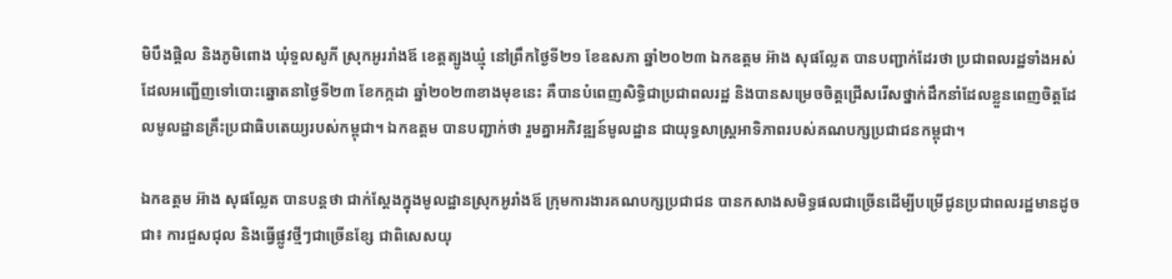មិបឹងផ្តិល និងភូមិពោង ឃុំទួលសូភី ស្រុកអូររាំងឪ ខេត្តត្បូងឃ្មុំ នៅព្រឹកថ្ងៃទី២១ ខែឧសភា ឆ្នាំ២០២៣ ឯកឧត្តម អ៊ាង សុផល្លែត បានបញ្ជាក់ដែរថា ប្រជាពលរដ្ឋទាំងអស់ ដែលអញ្ជើញទៅបោះឆ្នោតនាថ្ងៃទី២៣ ខែកក្កដា ឆ្នាំ២០២៣ខាងមុខនេះ គឺបានបំពេញសិទ្ធិជាប្រជាពលរដ្ឋ និងបានសម្រេចចិត្តជ្រើសរើសថ្នាក់ដឹកនាំដែលខ្លួនពេញចិត្តដែលមូលដ្ឋានគ្រឹះប្រជាធិបតេយ្យរបស់កម្ពុជា។ ឯកឧត្តម បានបញ្ជាក់ថា រួមគ្នាអភិវឌ្ឍន៍មូលដ្ឋាន ជាយុទ្ធសាស្រ្តអាទិភាពរបស់គណបក្សប្រជាជនកម្ពុជា។

ឯកឧត្តម អ៊ាង សុផល្លែត បានបន្តថា ជាក់ស្តែងក្នុងមូលដ្ឋានស្រុកអូរាំងឪ ក្រុមការងារគណបក្សប្រជាជន បានកសាងសមិទ្ធផលជាច្រើនដើម្បីបម្រើជូនប្រជាពលរដ្ឋមានដូចជា៖ ការជួសជុល និងធ្វើផ្លូវថ្មីៗជាច្រើនខ្សែ ជាពិសេសយុ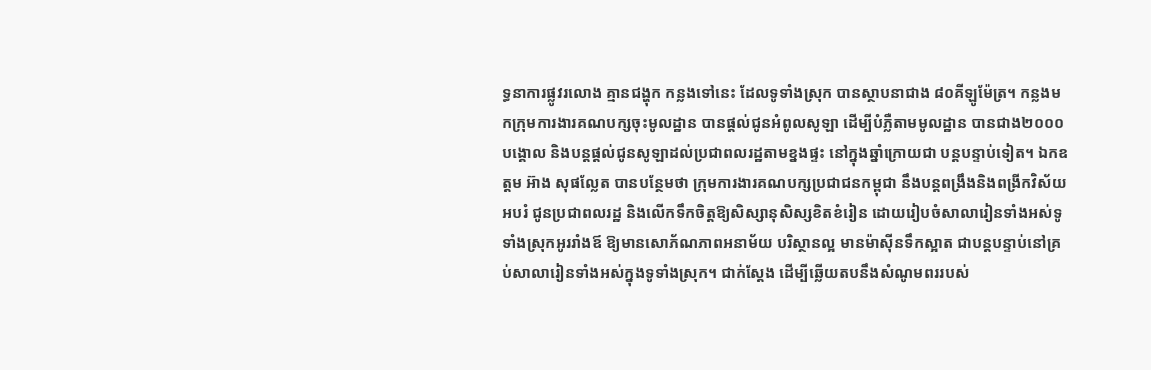ទ្ធនាការផ្លូវរលោង គ្មានជង្ហុក កន្លងទៅនេះ ដែលទូទាំងស្រុក បានស្ថាបនាជាង ៨០គីឡូម៉ែត្រ។ កន្លងមកក្រុមការងារគណបក្សចុះមូលដ្ឋាន បានផ្តល់ជូនអំពូលសូឡា ដើម្បីបំភ្លឺតាមមូលដ្ឋាន បានជាង២០០០ បង្គោល និងបន្តផ្តល់ជូនសូឡាដល់ប្រជាពលរដ្ឋតាមខ្នងផ្ទះ នៅក្នុងឆ្នាំក្រោយជា បន្តបន្ទាប់ទៀត។ ឯកឧត្តម អ៊ាង សុផល្លែត បានបន្ថែមថា ក្រុមការងារគណបក្សប្រជាជនកម្ពុជា នឹងបន្តពង្រឹងនិងពង្រីកវិស័យអបរំ ជូនប្រជាពលរដ្ឋ និងលើកទឹកចិត្តឱ្យសិស្សានុសិស្សខិតខំរៀន ដោយរៀបចំសាលារៀនទាំងអស់ទូទាំងស្រុកអូររាំងឪ ឱ្យមានសោភ័ណភាពអនាម័យ បរិស្ថានល្អ មានម៉ាសុីនទឹកស្អាត ជាបន្តបន្ទាប់នៅគ្រប់សាលារៀនទាំងអស់ក្នុងទូទាំងស្រុក។ ជាក់ស្តែង ដើម្បីឆ្លើយតបនឹងសំណូមពររបស់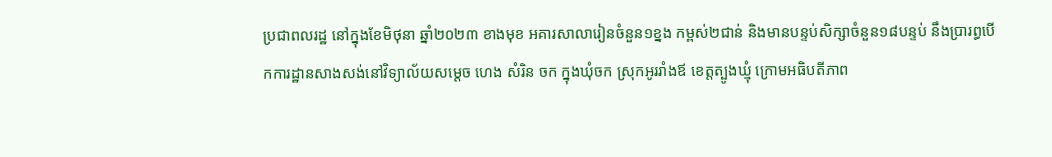ប្រជាពលរដ្ឋ នៅក្នុងខែមិថុនា ឆ្នាំ២០២៣ ខាងមុខ អគារសាលារៀនចំនួន១ខ្នង កម្ពស់២ជាន់ និងមានបន្ទប់សិក្សាចំនួន១៨បន្ទប់ នឹងប្រារព្ធបើកការដ្ឋានសាងសង់នៅវិទ្យាល័យសម្តេច ហេង សំរិន ចក ក្នុងឃុំចក ស្រុកអូររាំងឪ ខេត្តត្បូងឃ្មុំ ក្រោមអធិបតីភាព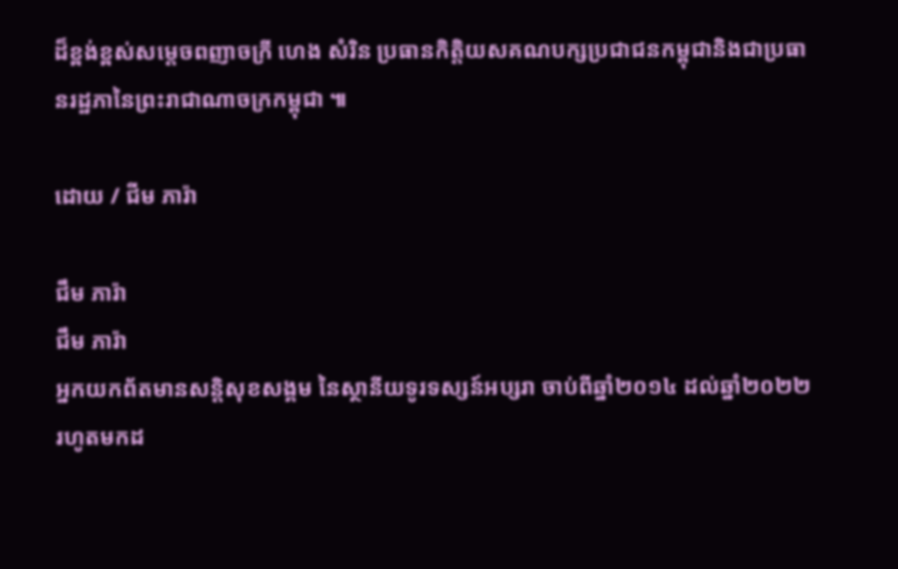ដ៏ខ្ពង់ខ្ពស់សម្តេចពញាចក្រី ហេង សំរិន ប្រធានកិត្តិយសគណបក្សប្រជាជនកម្ពុជានិងជាប្រធានរដ្ឋភានៃព្រះរាជាណាចក្រកម្ពុជា ៕

ដោយ / ជីម ភារ៉ា

ជឹម ភារ៉ា
ជឹម ភារ៉ា
អ្នកយកព័តមានសន្តិសុខសង្គម នៃស្ថានីយទូរទស្សន៍អប្សរា ចាប់ពីឆ្នាំ២០១៤ ដល់ឆ្នាំ២០២២ រហូតមកដ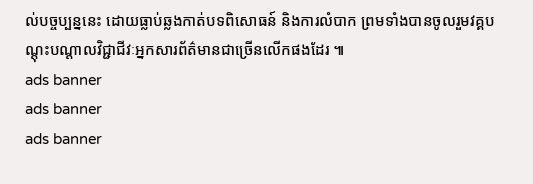ល់បច្ចប្បន្ននេះ ដោយធ្លាប់ឆ្លងកាត់បទពិសោធន៍ និងការលំបាក ព្រមទាំងបានចូលរួមវគ្គបណ្ដុះបណ្ដាលវិជ្ជាជីវៈអ្នកសារព័ត៌មានជាច្រើនលើកផងដែរ ៕
ads banner
ads banner
ads banner